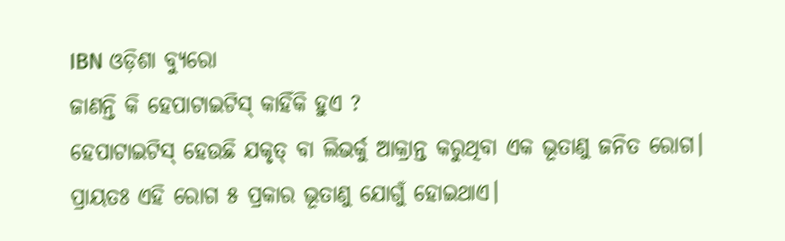IBN ଓଡ଼ିଶା ବ୍ୟୁରୋ
ଜାଣନ୍ତି କି ହେପାଟାଇଟିସ୍ କାହିଁକି ହୁଏ ?
ହେପାଟାଇଟିସ୍ ହେଉଛି ଯକୃତ୍ ବା ଲିଭର୍କୁ ଆକ୍ରାନ୍ତ କରୁଥିବା ଏକ ଭୂତାଣୁ ଜନିତ ରୋଗ। ପ୍ରାୟତଃ ଏହି ରୋଗ ୫ ପ୍ରକାର ଭୂତାଣୁ ଯୋଗୁଁ ହୋଇଥାଏ।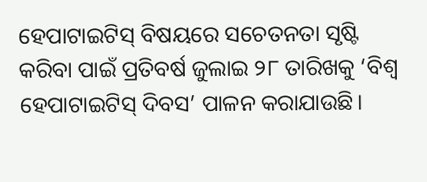ହେପାଟାଇଟିସ୍ ବିଷୟରେ ସଚେତନତା ସୃଷ୍ଟି କରିବା ପାଇଁ ପ୍ରତିବର୍ଷ ଜୁଲାଇ ୨୮ ତାରିଖକୁ ‘ବିଶ୍ୱ ହେପାଟାଇଟିସ୍ ଦିବସ’ ପାଳନ କରାଯାଉଛି।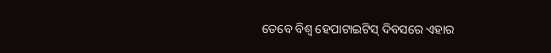ତେବେ ବିଶ୍ୱ ହେପାଟାଇଟିସ୍ ଦିବସରେ ଏହାର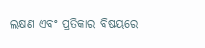ଲକ୍ଷଣ ଏବଂ ପ୍ରତିକାର ବିଷୟରେ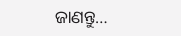ଜାଣନ୍ତୁ…